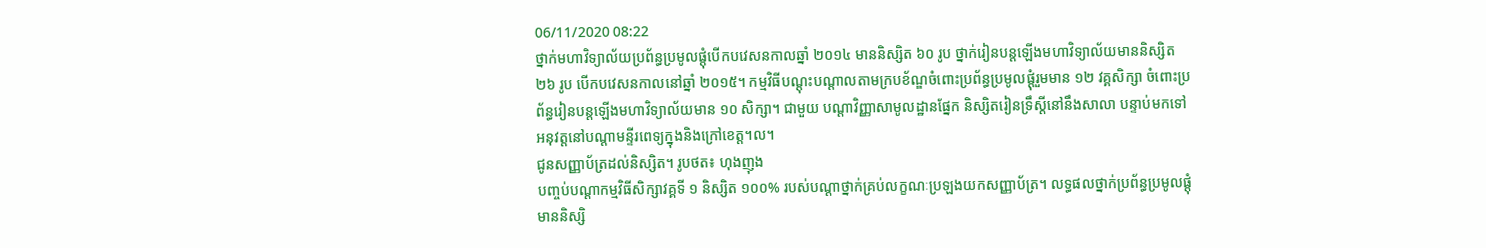06/11/2020 08:22
ថ្នាក់មហាវិទ្យាល័យប្រព័ន្ធប្រមូលផ្ដុំបើកបវេសនកាលឆ្នាំ ២០១៤ មាននិស្សិត ៦០ រូប ថ្នាក់រៀនបន្ដឡើងមហាវិទ្យាល័យមាននិស្សិត ២៦ រូប បើកបវេសនកាលនៅឆ្នាំ ២០១៥។ កម្មវិធីបណ្ដុះបណ្ដាលតាមក្របខ័ណ្ឌចំពោះប្រព័ន្ធប្រមូលផ្ដុំរួមមាន ១២ វគ្គសិក្សា ចំពោះប្រព័ន្ធរៀនបន្ដឡើងមហាវិទ្យាល័យមាន ១០ សិក្សា។ ជាមួយ បណ្ដាវិញ្ញាសាមូលដ្ឋានផ្នែក និស្សិតរៀនទ្រឹស្ដីនៅនឹងសាលា បន្ទាប់មកទៅអនុវត្តនៅបណ្ដាមន្ទីរពេទ្យក្នុងនិងក្រៅខេត្ត។ល។
ជូនសញ្ញាប័ត្រដល់និស្សិត។ រូបថត៖ ហុងញុង
បញ្ចប់បណ្ដាកម្មវិធីសិក្សាវគ្គទី ១ និស្សិត ១០០% របស់បណ្ដាថ្នាក់គ្រប់លក្ខណៈប្រឡងយកសញ្ញាប័ត្រ។ លទ្ធផលថ្នាក់ប្រព័ន្ធប្រមូលផ្ដុំមាននិស្សិ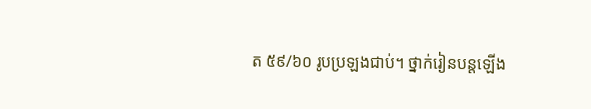ត ៥៩/៦០ រូបប្រឡងជាប់។ ថ្នាក់រៀនបន្ដឡើង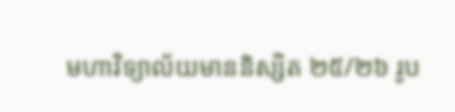មហាវិទ្យាល័យមាននិស្សិត ២៥/២៦ រូប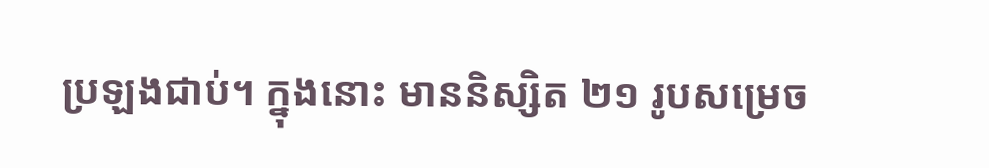ប្រឡងជាប់។ ក្នុងនោះ មាននិស្សិត ២១ រូបសម្រេច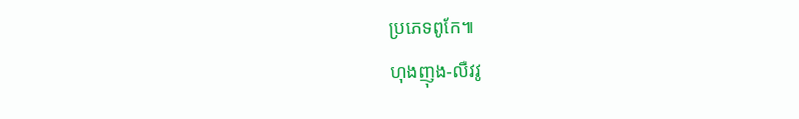ប្រភេទពូកែ៕
ហុងញុង-លឺវវូ